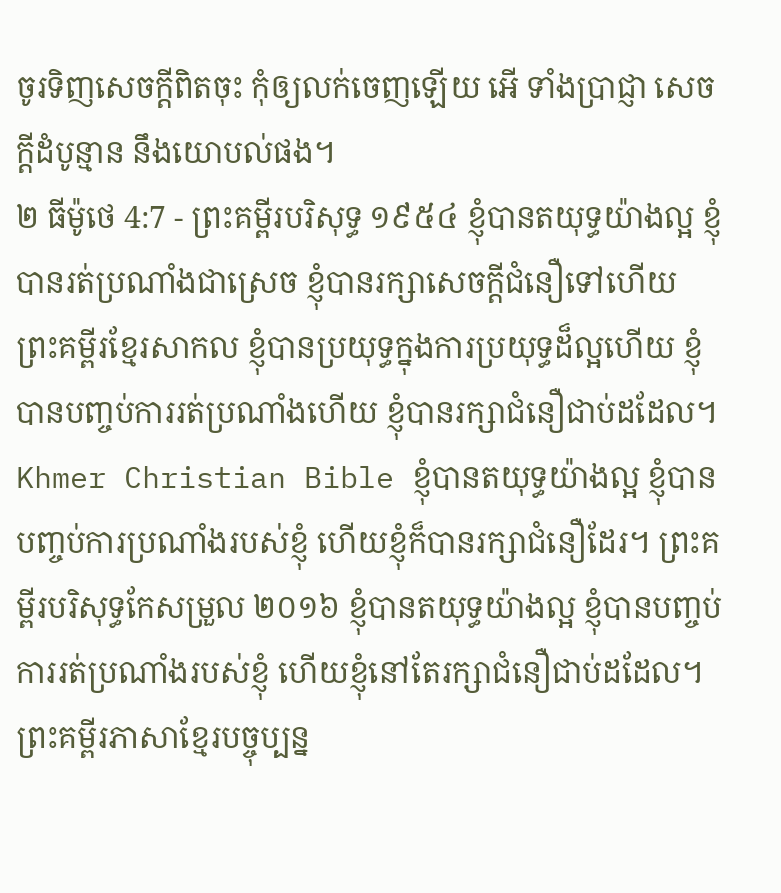ចូរទិញសេចក្ដីពិតចុះ កុំឲ្យលក់ចេញឡើយ អើ ទាំងប្រាជ្ញា សេចក្ដីដំបូន្មាន នឹងយោបល់ផង។
២ ធីម៉ូថេ 4:7 - ព្រះគម្ពីរបរិសុទ្ធ ១៩៥៤ ខ្ញុំបានតយុទ្ធយ៉ាងល្អ ខ្ញុំបានរត់ប្រណាំងជាស្រេច ខ្ញុំបានរក្សាសេចក្ដីជំនឿទៅហើយ ព្រះគម្ពីរខ្មែរសាកល ខ្ញុំបានប្រយុទ្ធក្នុងការប្រយុទ្ធដ៏ល្អហើយ ខ្ញុំបានបញ្ចប់ការរត់ប្រណាំងហើយ ខ្ញុំបានរក្សាជំនឿជាប់ដដែល។ Khmer Christian Bible ខ្ញុំបានតយុទ្ធយ៉ាងល្អ ខ្ញុំបានបញ្ចប់ការប្រណាំងរបស់ខ្ញុំ ហើយខ្ញុំក៏បានរក្សាជំនឿដែរ។ ព្រះគម្ពីរបរិសុទ្ធកែសម្រួល ២០១៦ ខ្ញុំបានតយុទ្ធយ៉ាងល្អ ខ្ញុំបានបញ្ចប់ការរត់ប្រណាំងរបស់ខ្ញុំ ហើយខ្ញុំនៅតែរក្សាជំនឿជាប់ដដែល។ ព្រះគម្ពីរភាសាខ្មែរបច្ចុប្បន្ន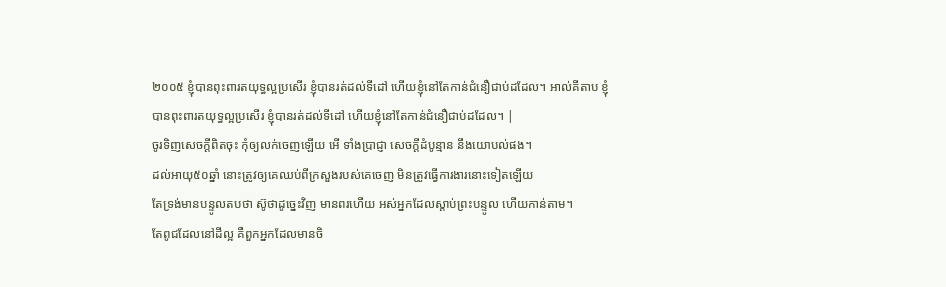២០០៥ ខ្ញុំបានពុះពារតយុទ្ធល្អប្រសើរ ខ្ញុំបានរត់ដល់ទីដៅ ហើយខ្ញុំនៅតែកាន់ជំនឿជាប់ដដែល។ អាល់គីតាប ខ្ញុំបានពុះពារតយុទ្ធល្អប្រសើរ ខ្ញុំបានរត់ដល់ទីដៅ ហើយខ្ញុំនៅតែកាន់ជំនឿជាប់ដដែល។ |
ចូរទិញសេចក្ដីពិតចុះ កុំឲ្យលក់ចេញឡើយ អើ ទាំងប្រាជ្ញា សេចក្ដីដំបូន្មាន នឹងយោបល់ផង។
ដល់អាយុ៥០ឆ្នាំ នោះត្រូវឲ្យគេឈប់ពីក្រសួងរបស់គេចេញ មិនត្រូវធ្វើការងារនោះទៀតឡើយ
តែទ្រង់មានបន្ទូលតបថា ស៊ូថាដូច្នេះវិញ មានពរហើយ អស់អ្នកដែលស្តាប់ព្រះបន្ទូល ហើយកាន់តាម។
តែពូជដែលនៅដីល្អ គឺពួកអ្នកដែលមានចិ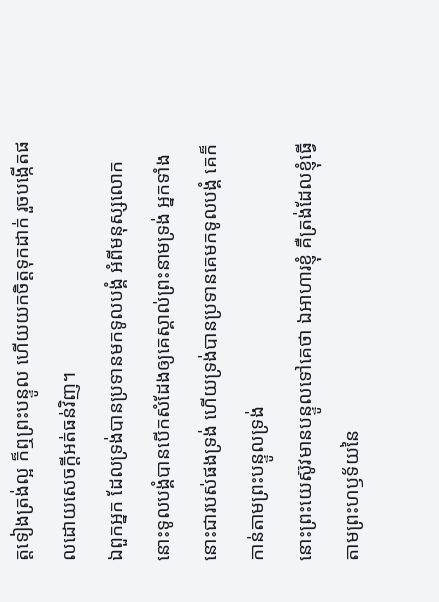ត្តទៀងត្រង់ល្អ ក៏ឮព្រះបន្ទូល ហើយយកចិត្តទុកដាក់ រួចបង្កើតផលដោយសេចក្ដីអត់ធន់វិញ។
ឯពួកអ្នក ដែលទ្រង់បានប្រទានមកទូលបង្គំ អំពីមនុស្សលោក នោះទូលបង្គំបានបើកសំដែងឲ្យគេស្គាល់ព្រះនាមទ្រង់ អ្នកទាំងនោះជារបស់ផងទ្រង់ ហើយទ្រង់បានប្រទានគេមកទូលបង្គំ គេក៏កាន់តាមព្រះបន្ទូលទ្រង់
នោះព្រះយេស៊ូវមានបន្ទូលទៅគេថា ឯអាហារខ្ញុំ គឺត្រង់ដែលខ្ញុំធ្វើតាមព្រះហឫទ័យនៃ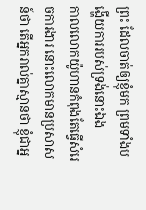ព្រះ ដែលចាត់ឲ្យខ្ញុំមក ព្រមទាំងបង្ហើយការរបស់ទ្រង់នោះឯង
កាលលោកយ៉ូហានកំពុងតែធ្វើសំរេចការងារ នោះលោកមានប្រសាសន៍ថា តើអ្នករាល់គ្នាស្មានថា ខ្ញុំជាអ្ន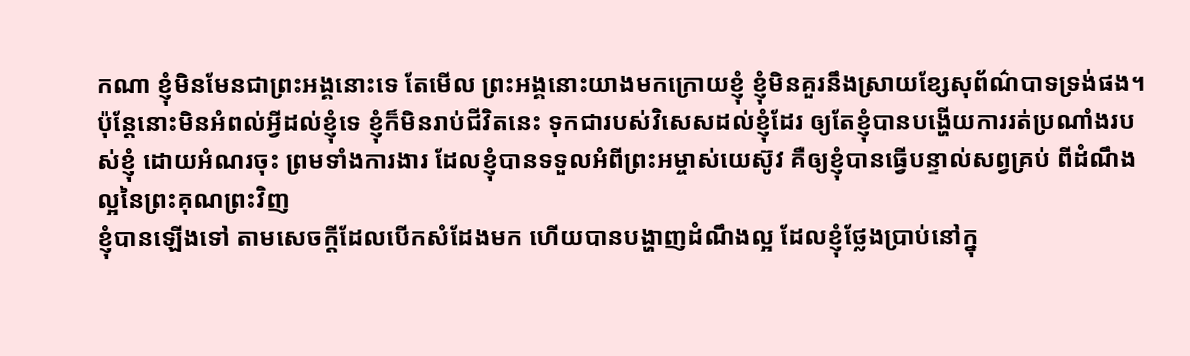កណា ខ្ញុំមិនមែនជាព្រះអង្គនោះទេ តែមើល ព្រះអង្គនោះយាងមកក្រោយខ្ញុំ ខ្ញុំមិនគួរនឹងស្រាយខ្សែសុព័ណ៌បាទទ្រង់ផង។
ប៉ុន្តែនោះមិនអំពល់អ្វីដល់ខ្ញុំទេ ខ្ញុំក៏មិនរាប់ជីវិតនេះ ទុកជារបស់វិសេសដល់ខ្ញុំដែរ ឲ្យតែខ្ញុំបានបង្ហើយការរត់ប្រណាំងរបស់ខ្ញុំ ដោយអំណរចុះ ព្រមទាំងការងារ ដែលខ្ញុំបានទទួលអំពីព្រះអម្ចាស់យេស៊ូវ គឺឲ្យខ្ញុំបានធ្វើបន្ទាល់សព្វគ្រប់ ពីដំណឹងល្អនៃព្រះគុណព្រះវិញ
ខ្ញុំបានឡើងទៅ តាមសេចក្ដីដែលបើកសំដែងមក ហើយបានបង្ហាញដំណឹងល្អ ដែលខ្ញុំថ្លែងប្រាប់នៅក្នុ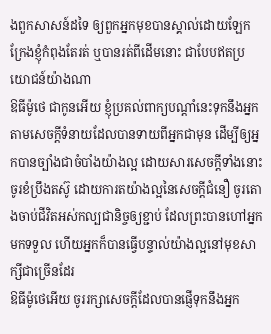ងពួកសាសន៍ដទៃ ឲ្យពួកអ្នកមុខបានស្គាល់ដោយឡែក ក្រែងខ្ញុំកំពុងតែរត់ ឬបានរត់ពីដើមនោះ ជាបែបឥតប្រយោជន៍យ៉ាងណា
ឱធីម៉ូថេ ជាកូនអើយ ខ្ញុំប្រគល់ពាក្យបណ្តាំនេះទុកនឹងអ្នក តាមសេចក្ដីទំនាយដែលបានទាយពីអ្នកជាមុន ដើម្បីឲ្យអ្នកបានច្បាំងជាចំបាំងយ៉ាងល្អ ដោយសារសេចក្ដីទាំងនោះ
ចូរខំប្រឹងតស៊ូ ដោយការតយ៉ាងល្អនៃសេចក្ដីជំនឿ ចូរតោងចាប់ជីវិតអស់កល្បជានិច្ចឲ្យខ្ជាប់ ដែលព្រះបានហៅអ្នកមកទទួល ហើយអ្នកក៏បានធ្វើបន្ទាល់យ៉ាងល្អនៅមុខសាក្សីជាច្រើនដែរ
ឱធីម៉ូថេអើយ ចូររក្សាសេចក្ដីដែលបានផ្ញើទុកនឹងអ្នក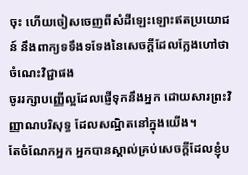ចុះ ហើយចៀសចេញពីសំដីឡេះឡោះឥតប្រយោជន៍ នឹងពាក្យទទឹងទទែងនៃសេចក្ដីដែលក្លែងហៅថា ចំណេះវិជ្ជាផង
ចូររក្សាបញ្ញើល្អដែលផ្ញើទុកនឹងអ្នក ដោយសារព្រះវិញ្ញាណបរិសុទ្ធ ដែលសណ្ឋិតនៅក្នុងយើង។
តែចំណែកអ្នក អ្នកបានស្គាល់គ្រប់សេចក្ដីដែលខ្ញុំប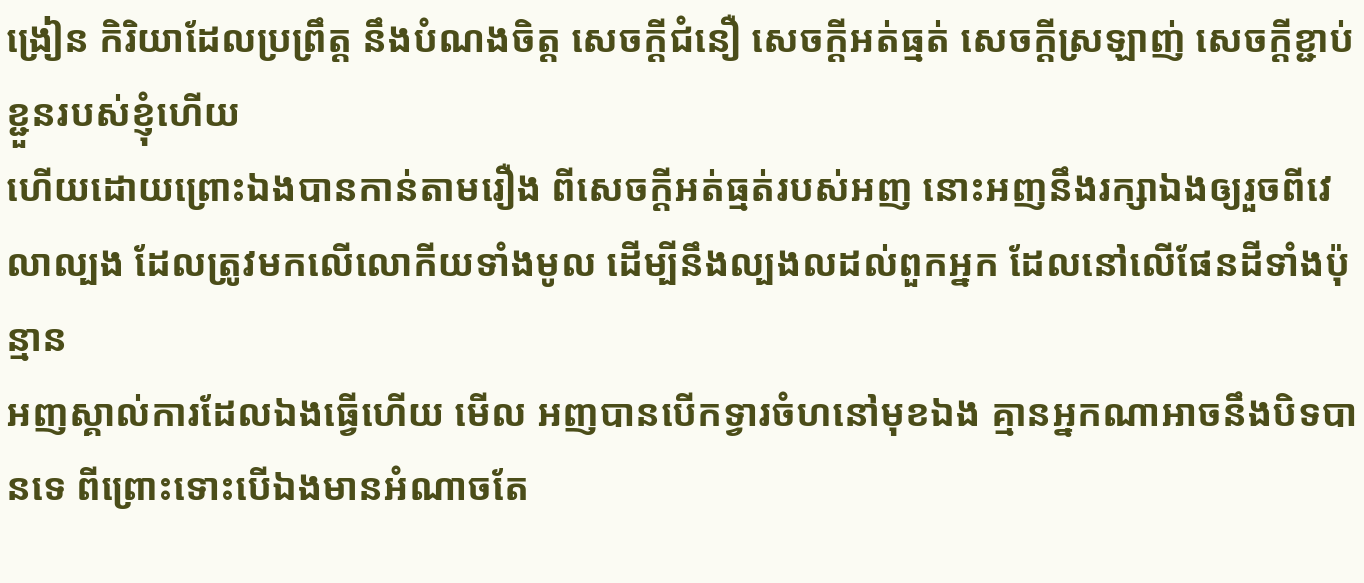ង្រៀន កិរិយាដែលប្រព្រឹត្ត នឹងបំណងចិត្ត សេចក្ដីជំនឿ សេចក្ដីអត់ធ្មត់ សេចក្ដីស្រឡាញ់ សេចក្ដីខ្ជាប់ខ្ជួនរបស់ខ្ញុំហើយ
ហើយដោយព្រោះឯងបានកាន់តាមរឿង ពីសេចក្ដីអត់ធ្មត់របស់អញ នោះអញនឹងរក្សាឯងឲ្យរួចពីវេលាល្បង ដែលត្រូវមកលើលោកីយទាំងមូល ដើម្បីនឹងល្បងលដល់ពួកអ្នក ដែលនៅលើផែនដីទាំងប៉ុន្មាន
អញស្គាល់ការដែលឯងធ្វើហើយ មើល អញបានបើកទ្វារចំហនៅមុខឯង គ្មានអ្នកណាអាចនឹងបិទបានទេ ពីព្រោះទោះបើឯងមានអំណាចតែ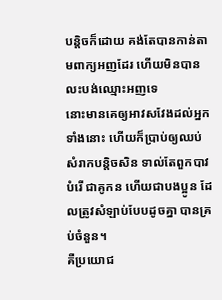បន្តិចក៏ដោយ គង់តែបានកាន់តាមពាក្យអញដែរ ហើយមិនបានលះបង់ឈ្មោះអញទេ
នោះមានគេឲ្យអាវសវែងដល់អ្នកទាំងនោះ ហើយក៏ប្រាប់ឲ្យឈប់សំរាកបន្តិចសិន ទាល់តែពួកបាវបំរើ ជាគូកន ហើយជាបងប្អូន ដែលត្រូវសំឡាប់បែបដូចគ្នា បានគ្រប់ចំនួន។
គឺប្រយោជ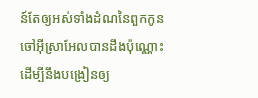ន៍តែឲ្យអស់ទាំងដំណនៃពួកកូនចៅអ៊ីស្រាអែលបានដឹងប៉ុណ្ណោះ ដើម្បីនឹងបង្រៀនឲ្យ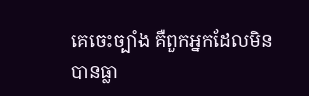គេចេះច្បាំង គឺពួកអ្នកដែលមិនបានធ្លា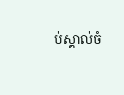ប់ស្គាល់ចំ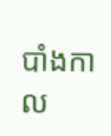បាំងកាល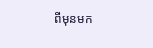ពីមុនមក